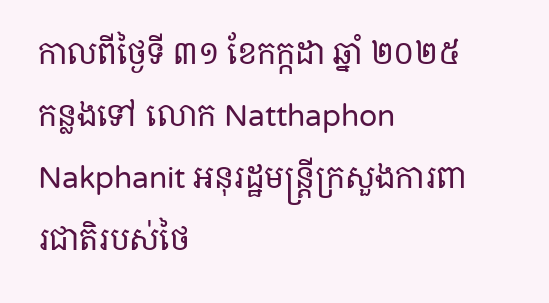កាលពីថ្ងៃទី ៣១ ខែកក្កដា ឆ្នាំ ២០២៥ កន្លងទៅ លោក Natthaphon Nakphanit អនុរដ្ឋមន្រ្តីក្រសួងការពារជាតិរបស់ថៃ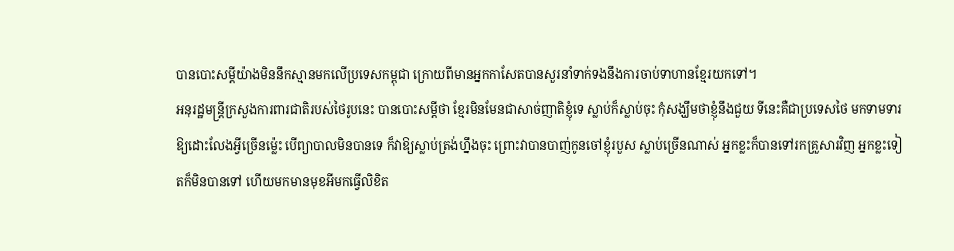បានបោះសម្តីយ៉ាងមិននឹកស្មានមកលើប្រទេសកម្ពុជា ក្រោយពីមានអ្នកកាសែតបានសួរនាំទាក់ទងនឹងការចាប់ទាហានខ្មែរយកទៅ។
អនុរដ្ឋមន្រ្តីក្រសួងការពារជាតិរបស់ថៃរូបនេះ បានបោះសម្តីថា ខ្មែរមិនមែនជាសាច់ញាតិខ្ញុំទេ ស្លាប់ក៏ស្លាប់ចុះ កុំសង្ឃឹមថាខ្ញុំនឹងជួយ ទីនេះគឺជាប្រទេសថៃ មកទាមទារឱ្យដោះលែងអ្វីច្រើនម្ល៉េះ បើព្យាបាលមិនបានទេ ក៏វាឱ្យស្លាប់ត្រង់ហ្នឹងចុះ ព្រោះវាបានបាញ់កូនចៅខ្ញុំរបួស ស្លាប់ច្រើនណាស់ អ្នកខ្លះក៏បានទៅរកគ្រួសារវិញ អ្នកខ្លះទៀតក៏មិនបានទៅ ហើយមកមានមុខអីមកធ្វើលិខិត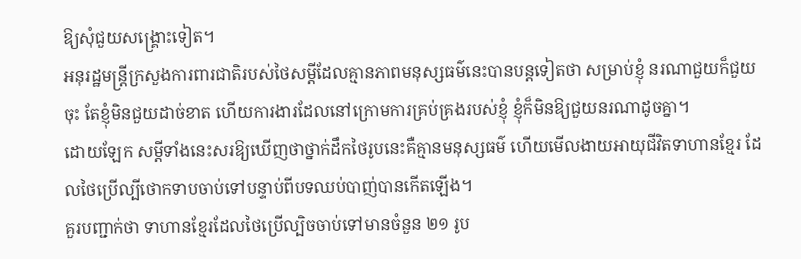ឱ្យសុំជួយសង្រ្គោះទៀត។
អនុរដ្ឋមន្រ្តីក្រសួងការពារជាតិរបស់ថៃសម្តីដែលគ្មានភាពមនុស្សធម៌នេះបានបន្តទៀតថា សម្រាប់ខ្ញុំ នរណាជួយក៏ជួយចុះ តែខ្ញុំមិនជួយដាច់ខាត ហើយការងារដែលនៅក្រោមការគ្រប់គ្រងរបស់ខ្ញុំ ខ្ញុំក៏មិនឱ្យជួយនរណាដូចគ្នា។
ដោយឡែក សម្តីទាំងនេះសរឱ្យឃើញថាថ្នាក់ដឹកថៃរូបនេះគឺគ្មានមនុស្សធម៌ ហើយមើលងាយអាយុជីវិតទាហានខ្មែរ ដែលថៃប្រើល្បីថោកទាបចាប់ទៅបន្ទាប់ពីបទឈប់បាញ់បានកើតឡើង។
គួរបញ្ជាក់ថា ទាហានខ្មែរដែលថៃប្រើល្បិចចាប់ទៅមានចំនួន ២១ រូប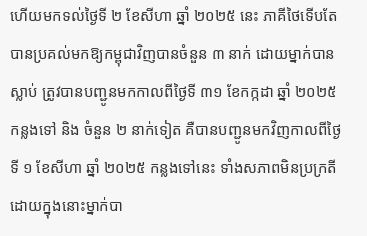ហើយមកទល់ថ្ងៃទី ២ ខែសីហា ឆ្នាំ ២០២៥ នេះ ភាគីថៃទើបតែបានប្រគល់មកឱ្យកម្ពុជាវិញបានចំនួន ៣ នាក់ ដោយម្នាក់បានស្លាប់ ត្រូវបានបញ្ជូនមកកាលពីថ្ងៃទី ៣១ ខែកក្កដា ឆ្នាំ ២០២៥ កន្លងទៅ និង ចំនួន ២ នាក់ទៀត គឺបានបញ្ជូនមកវិញកាលពីថ្ងៃទី ១ ខែសីហា ឆ្នាំ ២០២៥ កន្លងទៅនេះ ទាំងសភាពមិនប្រក្រតី ដោយក្នុងនោះម្នាក់បា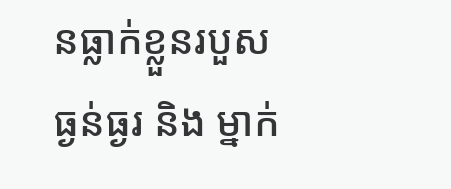នធ្លាក់ខ្លួនរបួសធ្ងន់ធ្ងរ និង ម្នាក់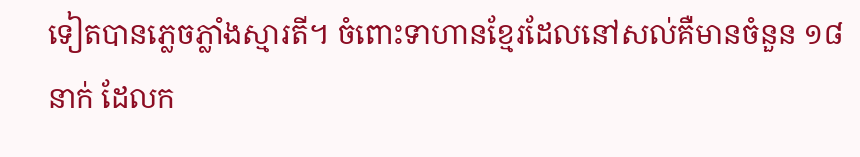ទៀតបានភ្លេចភ្លាំងស្មារតី។ ចំពោះទាហានខ្មែរដែលនៅសល់គឺមានចំនួន ១៨ នាក់ ដែលក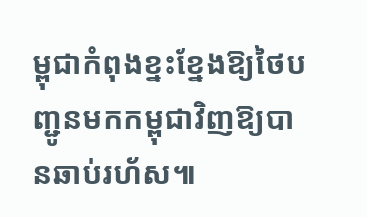ម្ពុជាកំពុងខ្នះខ្នែងឱ្យថៃបញ្ជូនមកកម្ពុជាវិញឱ្យបានឆាប់រហ័ស៕